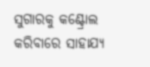ସୁଗାରକୁ କଣ୍ଟ୍ରୋଲ କରିବାରେ ସାହାଯ୍ୟ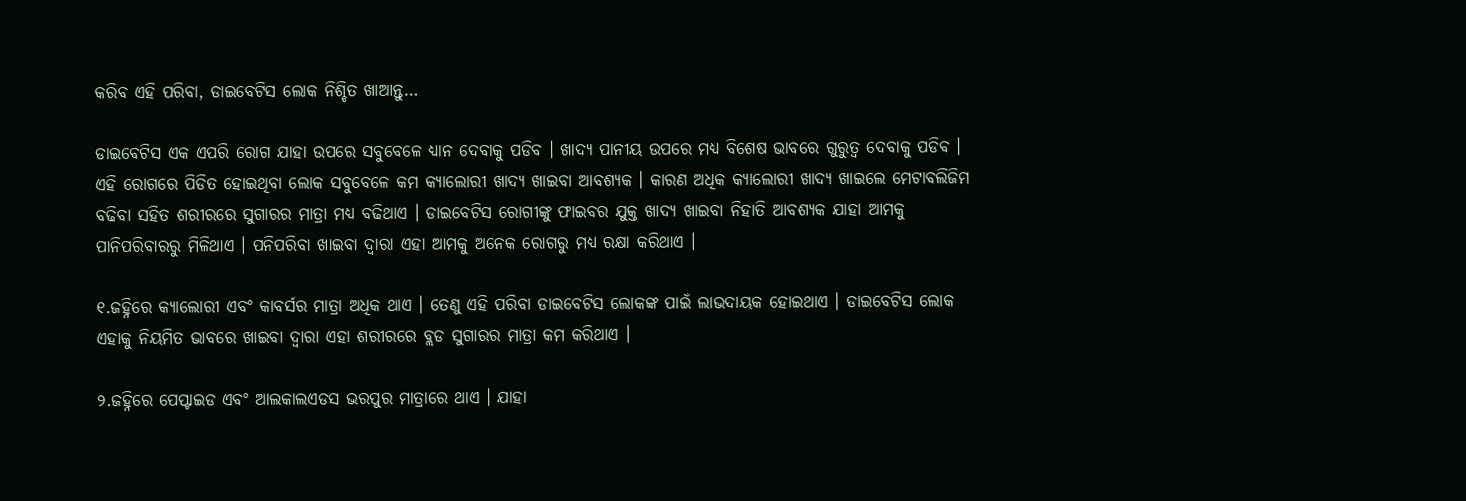କରିବ ଏହି ପରିବା, ଡାଇବେଟିସ ଲୋକ ନିଶ୍ଚିତ ଖାଆନ୍ତୁ…

ଡାଇବେଟିସ ଏକ ଏପରି ରୋଗ ଯାହା ଉପରେ ସବୁବେଳେ ଧ୍ୟାନ ଦେବାକୁ ପଡିବ । ଖାଦ୍ୟ ପାନୀୟ ଉପରେ ମଧ୍ୟ ବିଶେଷ ଭାବରେ ଗୁରୁତ୍ୱ ଦେବାକୁ ପଡିବ । ଏହି ରୋଗରେ ପିଡିତ ହୋଇଥିବା ଲୋକ ସବୁବେଳେ କମ କ୍ୟାଲୋରୀ ଖାଦ୍ୟ ଖାଇବା ଆବଶ୍ୟକ । କାରଣ ଅଧିକ କ୍ୟାଲୋରୀ ଖାଦ୍ୟ ଖାଇଲେ ମେଟାବଲିଜିମ ବଢିବା ସହିତ ଶରୀରରେ ସୁଗାରର ମାତ୍ରା ମଧ୍ୟ ବଢିଥାଏ । ଡାଇବେଟିସ ରୋଗୀଙ୍କୁ ଫାଇବର ଯୁକ୍ତ ଖାଦ୍ୟ ଖାଇବା ନିହାତି ଆବଶ୍ୟକ ଯାହା ଆମକୁ ପାନିପରିବାରରୁ ମିଳିଥାଏ । ପନିପରିବା ଖାଇବା ଦ୍ୱାରା ଏହା ଆମକୁ ଅନେକ ରୋଗରୁ ମଧ୍ୟ ରକ୍ଷା କରିଥାଏ ।

୧.ଜହ୍ନିରେ କ୍ୟାଲୋରୀ ଏବଂ କାବର୍ସର ମାତ୍ରା ଅଧିକ ଥାଏ । ତେଣୁ ଏହି ପରିବା ଡାଇବେଟିସ ଲୋକଙ୍କ ପାଇଁ ଲାଭଦାୟକ ହୋଇଥାଏ । ଡାଇବେଟିସ ଲୋକ ଏହାକୁ ନିୟମିତ ଭାବରେ ଖାଇବା ଦ୍ୱାରା ଏହା ଶରୀରରେ ବ୍ଲଡ ସୁଗାରର ମାତ୍ରା କମ କରିଥାଏ ।

୨.ଜହ୍ନିରେ ପେପ୍ଟାଇଡ ଏବଂ ଆଲକାଲଏଡସ ଭରପୁର ମାତ୍ରାରେ ଥାଏ । ଯାହା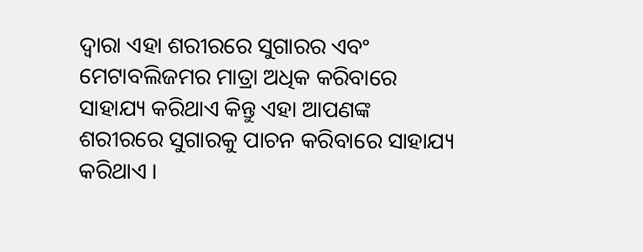ଦ୍ୱାରା ଏହା ଶରୀରରେ ସୁଗାରର ଏବଂ ମେଟାବଲିଜମର ମାତ୍ରା ଅଧିକ କରିବାରେ ସାହାଯ୍ୟ କରିଥାଏ କିନ୍ତୁ ଏହା ଆପଣଙ୍କ ଶରୀରରେ ସୁଗାରକୁ ପାଚନ କରିବାରେ ସାହାଯ୍ୟ କରିଥାଏ ।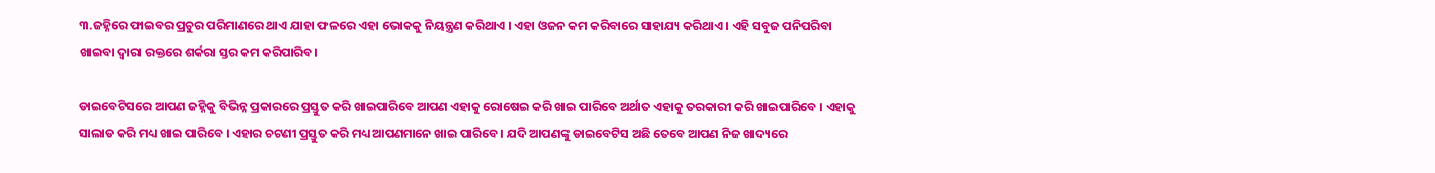୩.ଜହ୍ନିରେ ଫାଇବର ପ୍ରଚୁର ପରିମାଣରେ ଥାଏ ଯାହା ଫଳରେ ଏହା ଭୋକକୁ ନିୟନ୍ତ୍ରଣ କରିଥାଏ । ଏହା ଓଜନ କମ କରିବାରେ ସାହାଯ୍ୟ କରିଥାଏ । ଏହି ସବୁଜ ପନିପରିବା ଖାଇବା ଦ୍ୱାରା ରକ୍ତରେ ଶର୍କରା ସ୍ତର କମ କରିପାରିବ।

ଡାଇବେଟିସରେ ଆପଣ ଜହ୍ନିକୁ ବିଭିନ୍ନ ପ୍ରକାରରେ ପ୍ରସ୍ତୁତ କରି ଖାଇପାରିବେ ଆପଣ ଏହାକୁ ରୋଷେଇ କରି ଖାଇ ପାରିବେ ଅର୍ଥାତ ଏହାକୁ ତରକାରୀ କରି ଖାଇପାରିବେ । ଏହାକୁ ସାଲାଡ କରି ମଧ୍ୟ ଖାଇ ପାରିବେ । ଏହାର ଚଟଣୀ ପ୍ରସ୍ତୁତ କରି ମଧ୍ୟ ଆପଣମାନେ ଖାଇ ପାରିବେ । ଯଦି ଆପଣଙ୍କୁ ଡାଇବେଟିସ ଅଛି ତେବେ ଆପଣ ନିଜ ଖାଦ୍ୟରେ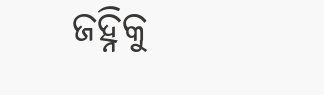ଜହ୍ନିକୁ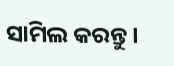ସାମିଲ କରନ୍ତୁ ।